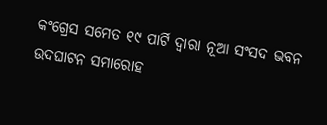କଂଗ୍ରେସ ସମେତ ୧୯ ପାର୍ଟି ଦ୍ୱାରା ନୂଆ ସଂସଦ ଭବନ ଉଦଘାଟନ ସମାରୋହ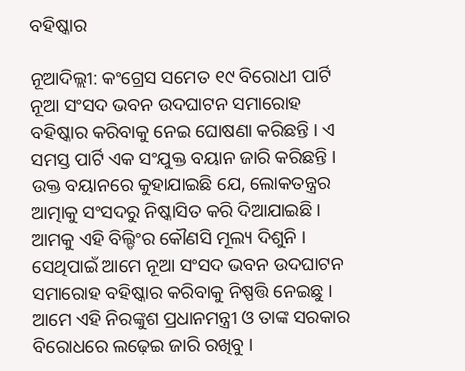ବହିଷ୍କାର

ନୂଆଦିଲ୍ଲୀ: କଂଗ୍ରେସ ସମେତ ୧୯ ବିରୋଧୀ ପାର୍ଟି ନୂଆ ସଂସଦ ଭବନ ଉଦଘାଟନ ସମାରୋହ ବହିଷ୍କାର କରିବାକୁ ନେଇ ଘୋଷଣା କରିଛନ୍ତି । ଏ ସମସ୍ତ ପାର୍ଟି ଏକ ସଂଯୁକ୍ତ ବୟାନ ଜାରି କରିଛନ୍ତି । ଉକ୍ତ ବୟାନରେ କୁହାଯାଇଛି ଯେ, ଲୋକତନ୍ତ୍ରର ଆତ୍ମାକୁ ସଂସଦରୁ ନିଷ୍କାସିତ କରି ଦିଆଯାଇଛି । ଆମକୁ ଏହି ବିଲ୍ଡିଂର କୌଣସି ମୂଲ୍ୟ ଦିଶୁନି । ସେଥିପାଇଁ ଆମେ ନୂଆ ସଂସଦ ଭବନ ଉଦଘାଟନ ସମାରୋହ ବହିଷ୍କାର କରିବାକୁ ନିଷ୍ପତ୍ତି ନେଇଛୁ । ଆମେ ଏହି ନିରଙ୍କୁଶ ପ୍ରଧାନମନ୍ତ୍ରୀ ଓ ତାଙ୍କ ସରକାର ବିରୋଧରେ ଲଢ଼େଇ ଜାରି ରଖିବୁ ।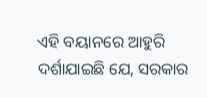ଏହି ବୟାନରେ ଆହୁରି ଦର୍ଶାଯାଇଛି ଯେ, ସରକାର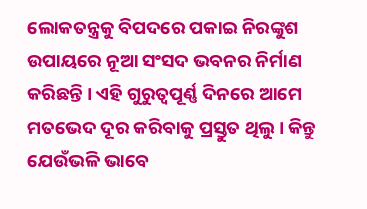ଲୋକତନ୍ତ୍ରକୁ ବିପଦରେ ପକାଇ ନିରଙ୍କୁଶ ଉପାୟରେ ନୂଆ ସଂସଦ ଭବନର ନିର୍ମାଣ କରିଛନ୍ତି । ଏହି ଗୁରୁତ୍ୱପୂର୍ଣ୍ଣ ଦିନରେ ଆମେ ମତଭେଦ ଦୂର କରିବାକୁ ପ୍ରସ୍ତୁତ ଥିଲୁ । କିନ୍ତୁ ଯେଉଁଭଳି ଭାବେ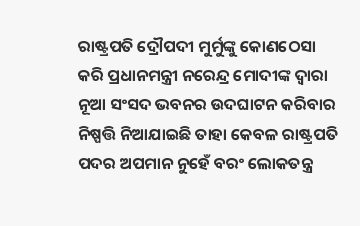ରାଷ୍ଟ୍ରପତି ଦ୍ରୌପଦୀ ମୁର୍ମୁଙ୍କୁ କୋଣଠେସା କରି ପ୍ରଧାନମନ୍ତ୍ରୀ ନରେନ୍ଦ୍ର ମୋଦୀଙ୍କ ଦ୍ୱାରା ନୂଆ ସଂସଦ ଭବନର ଉଦଘାଟନ କରିବାର ନିଷ୍ପତ୍ତି ନିଆଯାଇଛି ତାହା କେବଳ ରାଷ୍ଟ୍ରପତି ପଦର ଅପମାନ ନୁହେଁ ବରଂ ଲୋକତନ୍ତ୍ର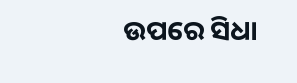ଉପରେ ସିଧା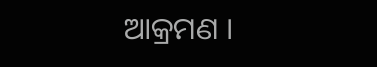ଆକ୍ରମଣ ।